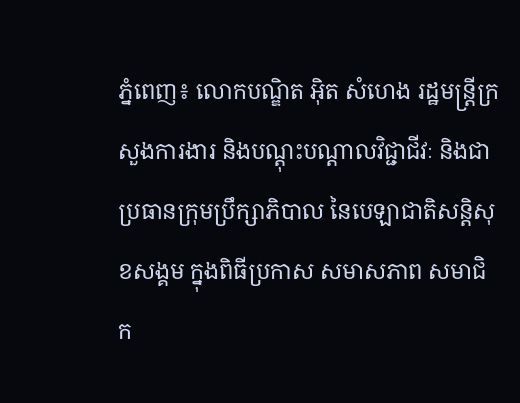ភ្នំពេញ៖ លោកបណ្ឌិត អ៊ិត សំហេង រដ្ឋមន្រ្តីក្រសួងការងារ និងបណ្តុះបណ្តាលវិជ្ជាជីវៈ និងជាប្រធានក្រុមប្រឹក្សាភិបាល នៃបេឡាជាតិសន្តិសុខសង្គម ក្នុងពិធីប្រកាស សមាសភាព សមាជិក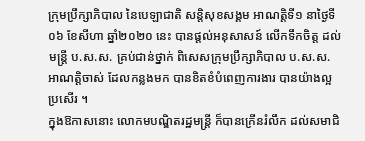ក្រុមប្រឹក្សាភិបាល នៃបេឡាជាតិ សន្តិសុខសង្គម អាណត្តិទី១ នាថ្ងៃទី០៦ ខែសីហា ឆ្នាំ២០២០ នេះ បានផ្តល់អនុសាសន៍ លើកទឹកចិត្ត ដល់មន្ត្រី ប.ស.ស. គ្រប់ជាន់ថ្នាក់ ពិសេសក្រុមប្រឹក្សាភិបាល ប.ស.ស. អាណត្តិចាស់ ដែលកន្លងមក បានខិតខំបំពេញការងារ បានយ៉ាងល្អប្រសើរ ។
ក្នុងឱកាសនោះ លោកមបណ្ឌិតរដ្ឋមន្រ្តី ក៏បានក្រើនរំលឹក ដល់សមាជិ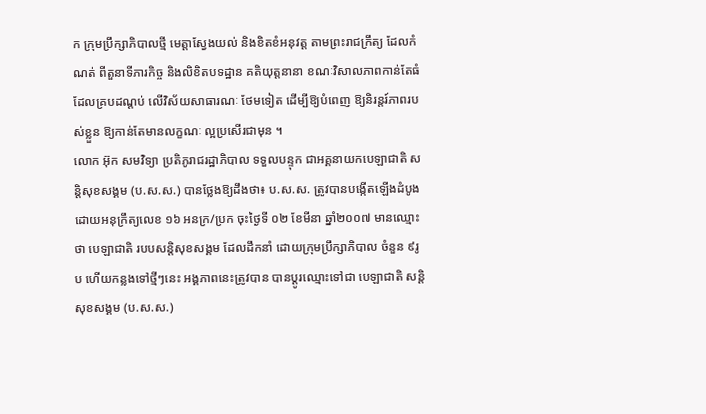ក ក្រុមប្រឹក្សាភិបាលថ្មី មេត្តាស្វែងយល់ និងខិតខំអនុវត្ត តាមព្រះរាជក្រឹត្យ ដែលកំណត់ ពីតួនាទីភារកិច្ច និងលិខិតបទដ្ឋាន គតិយុត្តនានា ខណៈវិសាលភាពកាន់តែធំ ដែលគ្របដណ្ដប់ លើវិស័យសាធារណៈ ថែមទៀត ដើម្បីឱ្យបំពេញ ឱ្យនិរន្តរ៍ភាពរបស់ខ្លួន ឱ្យកាន់តែមានលក្ខណៈ ល្អប្រសើរជាមុន ។
លោក អ៊ុក សមវិទ្យា ប្រតិភូរាជរដ្ឋាភិបាល ទទួលបន្ទុក ជាអគ្គនាយកបេឡាជាតិ សន្តិសុខសង្គម (ប.ស.ស.) បានថ្លែងឱ្យដឹងថា៖ ប.ស.ស. ត្រូវបានបង្កើតឡើងដំបូង ដោយអនុក្រឹត្យលេខ ១៦ អនក្រ/ប្រក ចុះថ្ងៃទី ០២ ខែមីនា ឆ្នាំ២០០៧ មានឈ្មោះថា បេឡាជាតិ របបសន្តិសុខសង្គម ដែលដឹកនាំ ដោយក្រុមប្រឹក្សាភិបាល ចំនួន ៩រូប ហើយកន្លងទៅថ្មីៗនេះ អង្គភាពនេះត្រូវបាន បានប្តូរឈ្មោះទៅជា បេឡាជាតិ សន្តិសុខសង្គម (ប.ស.ស.)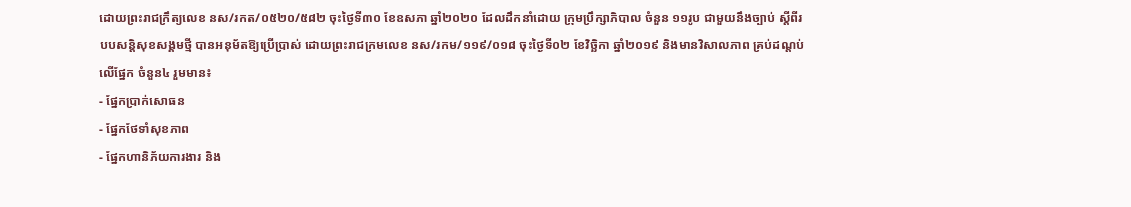ដោយព្រះរាជក្រឹត្យលេខ នស/រកត/០៥២០/៥៨២ ចុះថ្ងៃទី៣០ ខែឧសភា ឆ្នាំ២០២០ ដែលដឹកនាំដោយ ក្រុមប្រឹក្សាភិបាល ចំនួន ១១រូប ជាមួយនឹងច្បាប់ ស្តីពីរបបសន្តិសុខសង្គមថ្មី បានអនុម័តឱ្យប្រើប្រាស់ ដោយព្រះរាជក្រមលេខ នស/រកម/១១៩/០១៨ ចុះថ្ងៃទី០២ ខែវិច្ឆិកា ឆ្នាំ២០១៩ និងមានវិសាលភាព គ្រប់ដណ្តប់លើផ្នែក ចំនួន៤ រួមមាន៖
- ផ្នែកប្រាក់សោធន
- ផ្នែកថែទាំសុខភាព
- ផ្នែកហានិភ័យការងារ និង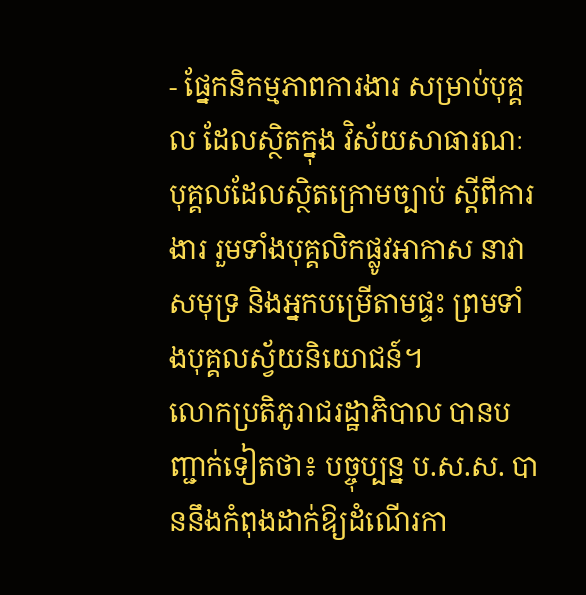- ផ្នែកនិកម្មភាពការងារ សម្រាប់បុគ្គល ដែលស្ថិតក្នុង វិស័យសាធារណៈ បុគ្គលដែលស្ថិតក្រោមច្បាប់ ស្តីពីការងារ រួមទាំងបុគ្គលិកផ្លូវអាកាស នាវាសមុទ្រ និងអ្នកបម្រើតាមផ្ទះ ព្រមទាំងបុគ្គលស្វ័យនិយោជន៍។
លោកប្រតិភូរាជរដ្ឋាភិបាល បានបញ្ជាក់ទៀតថា៖ បច្ចុប្បន្ន ប.ស.ស. បាននឹងកំពុងដាក់ឱ្យដំណើរកា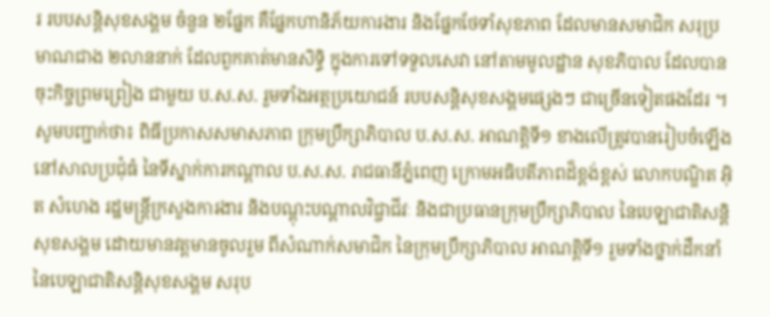រ របបសន្តិសុខសង្គម ចំនួន ២ផ្នែក គឺផ្នែកហានិភ័យការងារ និងផ្នែកថែទាំសុខភាព ដែលមានសមាជិក សរុប្រមាណជាង ២លាននាក់ ដែលពួកគាត់មានសិទ្ធិ ក្នុងការទៅទទួលសេវា នៅតាមមូលដ្ឋាន សុខភិបាល ដែលបានចុះកិច្ចព្រមព្រៀង ជាមួយ ប.ស.ស. រួមទាំងអត្ថប្រយោជន៍ របបសន្តិសុខសង្គមផ្សេងៗ ជាច្រើនទៀតផងដែរ ។
សូមបញ្ជាក់ថា៖ ពិធីប្រកាសសមាសភាព ក្រុមប្រឹក្សាភិបាល ប.ស.ស. អាណត្តិទី១ ខាងលើត្រូវបានរៀបចំឡើង នៅសាលប្រជុំធំ នៃទីស្នាក់ការកណ្តាល ប.ស.ស. រាជធានីភ្នំពេញ ក្រោមអធិបតីភាពដ៏ខ្ពង់ខ្ពស់ លោកបណ្ឌិត អ៊ិត សំហេង រដ្ឋមន្ត្រីក្រសួងការងារ និងបណ្តុះបណ្តាលវិជ្ចាជីវៈ និងជាប្រធានក្រុមប្រឹក្សាភិបាល នៃបេឡាជាតិសន្តិសុខសង្គម ដោយមានវត្តមានចូលរួម ពីសំណាក់សមាជិក នៃក្រុមប្រឹក្សាភិបាល អាណត្តិទី១ រួមទាំងថ្នាក់ដឹកនាំ នៃបេឡាជាតិសន្តិសុខសង្គម សរុប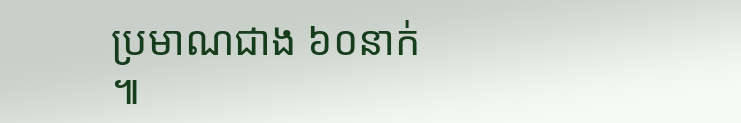ប្រមាណជាង ៦០នាក់ ៕